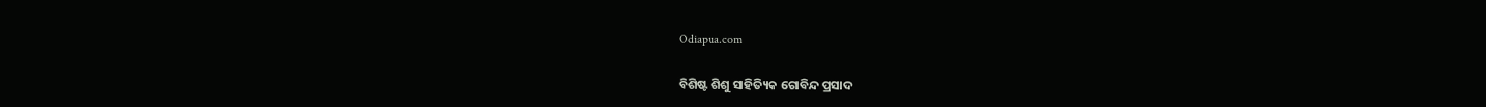Odiapua.com

ବିଶିଷ୍ଟ ଶିଶୁ ସାହିତ୍ୟିକ ଗୋବିନ୍ଦ ପ୍ରସାଦ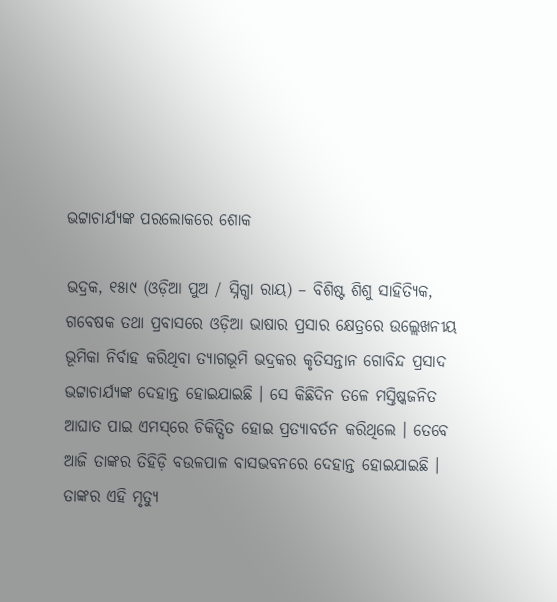ଭଟ୍ଟାଚାର୍ଯ୍ୟଙ୍କ ପରଲୋକରେ ଶୋକ

ଭଦ୍ରକ, ୧୫ା୯ (ଓଡ଼ିଆ ପୁଅ / ସ୍ନିଗ୍ଧା ରାୟ) – ବିଶିଷ୍ଟ ଶିଶୁ ସାହିତ୍ୟିକ, ଗବେଷକ ତଥା ପ୍ରବାସରେ ଓଡ଼ିଆ ଭାଷାର ପ୍ରସାର କ୍ଷେତ୍ରରେ ଉଲ୍ଲେଖନୀୟ ଭୂମିକା ନିର୍ବାହ କରିଥିବା ତ୍ୟାଗଭୂମି ଭଦ୍ରକର କୃତିସନ୍ତାନ ଗୋବିନ୍ଦ ପ୍ରସାଦ ଭଟ୍ଟାଚାର୍ଯ୍ୟଙ୍କ ଦେହାନ୍ତ ହୋଇଯାଇଛି । ସେ କିଛିଦିନ ତଳେ ମସ୍ତିଷ୍କଜନିତ ଆଘାତ ପାଇ ଏମସ୍‌ରେ ଚିକିତ୍ସିତ ହୋଇ ପ୍ରତ୍ୟାବର୍ତନ କରିଥିଲେ । ତେବେ ଆଜି ତାଙ୍କର ତିହିଡ଼ି ବଉଳପାଳ ବାସଭବନରେ ଦେହାନ୍ତ ହୋଇଯାଇଛି । ତାଙ୍କର ଏହି ମୃତ୍ୟୁ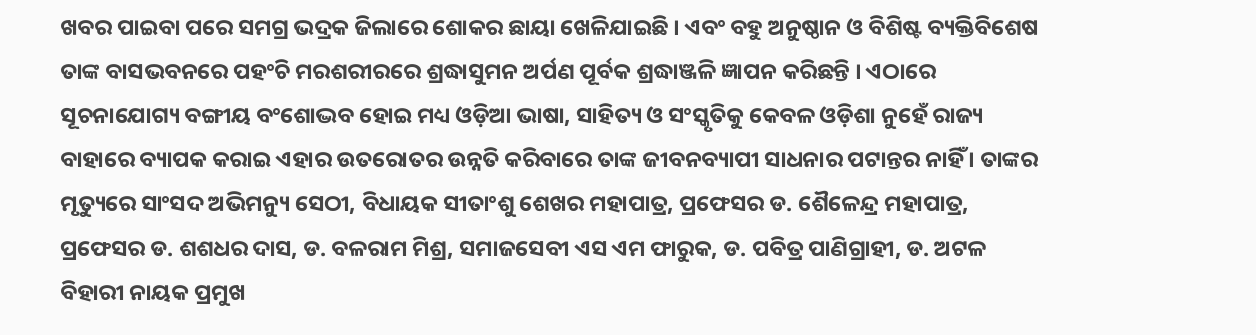ଖବର ପାଇବା ପରେ ସମଗ୍ର ଭଦ୍ରକ ଜିଲାରେ ଶୋକର ଛାୟା ଖେଳିଯାଇଛି । ଏବଂ ବହୁ ଅନୁଷ୍ଠାନ ଓ ବିଶିଷ୍ଟ ବ୍ୟକ୍ତିବିଶେଷ ତାଙ୍କ ବାସଭବନରେ ପହଂଚି ମରଶରୀରରେ ଶ୍ରଦ୍ଧାସୁମନ ଅର୍ପଣ ପୂର୍ବକ ଶ୍ରଦ୍ଧାଞ୍ଜଳି ଜ୍ଞାପନ କରିଛନ୍ତି । ଏଠାରେ ସୂଚନାଯୋଗ୍ୟ ବଙ୍ଗୀୟ ବଂଶୋଦ୍ଭବ ହୋଇ ମଧ୍ୟ ଓଡ଼ିଆ ଭାଷା, ସାହିତ୍ୟ ଓ ସଂସ୍କୃତିକୁ କେବଳ ଓଡ଼ିଶା ନୁହେଁ ରାଜ୍ୟ ବାହାରେ ବ୍ୟାପକ କରାଇ ଏହାର ଉତରୋତର ଉନ୍ନତି କରିବାରେ ତାଙ୍କ ଜୀବନବ୍ୟାପୀ ସାଧନାର ପଟାନ୍ତର ନାହିଁ । ତାଙ୍କର ମୃତ୍ୟୁରେ ସାଂସଦ ଅଭିମନ୍ୟୁ ସେଠୀ, ବିଧାୟକ ସୀତାଂଶୁ ଶେଖର ମହାପାତ୍ର, ପ୍ରଫେସର ଡ. ଶୈଳେନ୍ଦ୍ର ମହାପାତ୍ର, ପ୍ରଫେସର ଡ. ଶଶଧର ଦାସ, ଡ. ବଳରାମ ମିଶ୍ର, ସମାଜସେବୀ ଏସ ଏମ ଫାରୁକ, ଡ. ପବିତ୍ର ପାଣିଗ୍ରାହୀ, ଡ. ଅଟଳ ବିହାରୀ ନାୟକ ପ୍ରମୁଖ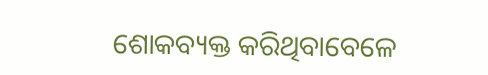ଶୋକବ୍ୟକ୍ତ କରିଥିବାବେଳେ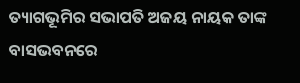ତ୍ୟାଗଭୂମିର ସଭାପତି ଅଜୟ ନାୟକ ତାଙ୍କ ବାସଭବନରେ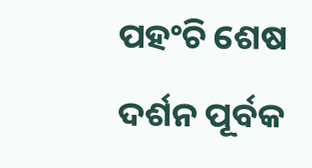ପହଂଚି ଶେଷ ଦର୍ଶନ ପୂର୍ବକ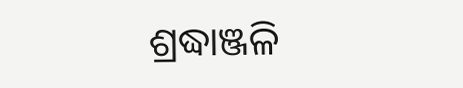ଶ୍ରଦ୍ଧାଞ୍ଜଳି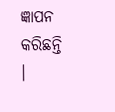ଜ୍ଞାପନ କରିଛନ୍ତି ।